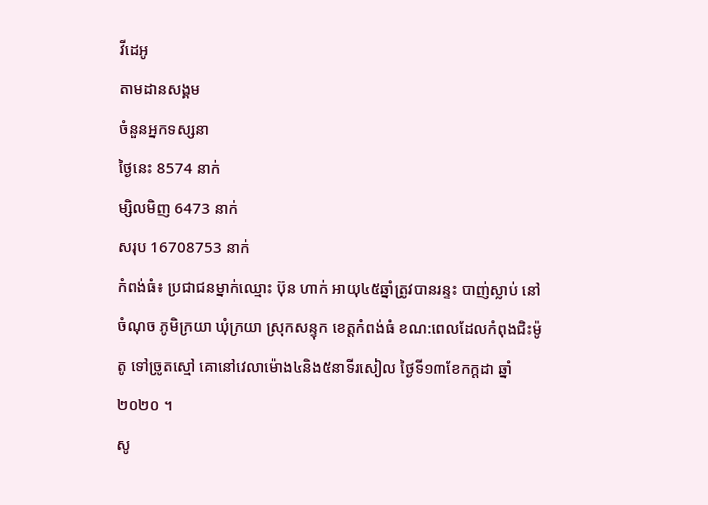វីដេអូ
តាមដានសង្គម
ចំនួនអ្នកទស្សនា
ថ្ងៃនេះ 8574 នាក់
ម្សិលមិញ 6473 នាក់
សរុប 16708753 នាក់
កំពង់ធំ៖ ប្រជាជនម្នាក់ឈ្មោះ ប៊ុន ហាក់ អាយុ៤៥ឆ្នាំត្រូវបានរន្ទះ បាញ់ស្លាប់ នៅចំណុច ភូមិក្រយា ឃុំក្រយា ស្រុកសន្ទុក ខេត្តកំពង់ធំ ខណ:ពេលដែលកំពុងជិះម៉ូតូ ទៅច្រូតស្មៅ គោនៅវេលាម៉ោង៤និង៥នាទីរសៀល ថ្ងៃទី១៣ខែកក្តដា ឆ្នាំ២០២០ ។
សូ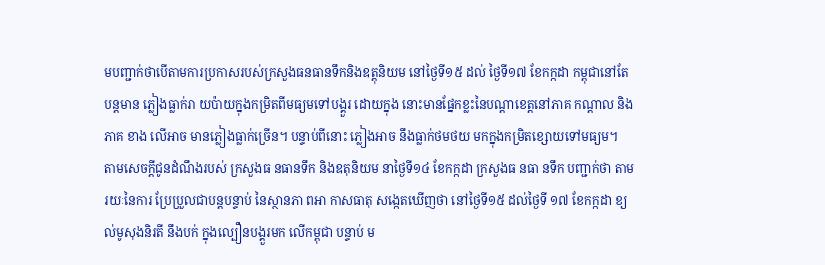មបញ្ជាក់ថាបើតាមការប្រកាសរបស់ក្រសួងធនធានទឹកនិងឧត្តុនិយម នៅថ្ងៃទី១៥ ដល់ ថ្ងៃទី១៧ ខែកក្កដា កម្ពុជានៅតែ បន្តមាន ភ្លៀងធ្លាក់រា យប៉ាយក្នុងកម្រិតពីមធ្យមទៅបង្គួរ ដោយក្នុង នោះមានផ្នែកខ្លះនៃបណ្តាខេត្តនៅភាគ កណ្តាល និងភាគ ខាង លើអាច មានភ្លៀងធ្លាក់ច្រើន។ បន្ទាប់ពីនោះ ភ្លៀងអាច នឹងធ្លាក់ថមថយ មកក្នុងកម្រិតខ្សោយទៅមធ្យម។
តាមសេចក្តីជូនដំណឹងរបស់ ក្រសួងធ នធានទឹក និងឧតុនិយម នាថ្ងៃទី១៤ ខែកក្កដា ក្រសួងធ នធា នទឹក បញ្ជាក់ថា តាមរយៈនៃការ ប្រែប្រួលជាបន្តបន្ទាប់ នៃស្ថានភា ពអា កាសធាតុ សង្កេតឃើញថា នៅថ្ងៃទី១៥ ដល់ថ្ងៃទី ១៧ ខែកក្កដា ខ្យល់មូសុងនិរតី នឹងបក់ ក្នុងល្បឿនបង្គួរមក លើកម្ពុជា បន្ទាប់ ម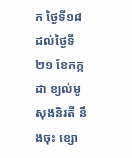ក ថ្ងៃទី១៨ ដល់ថ្ងៃទី២១ ខែកក្កដា ខ្យល់មូសុងនិរតី នឹងចុះ ខ្សោ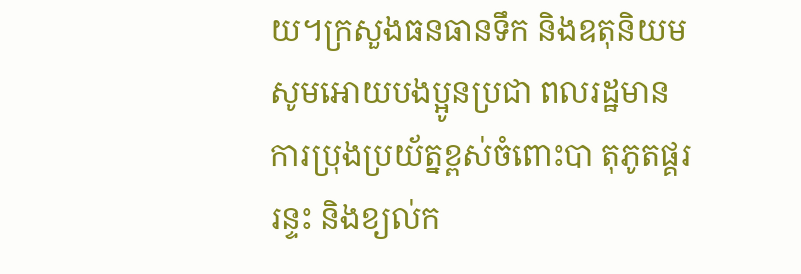យ។ក្រសួងធនធានទឹក និងឧតុនិយម សូមអោយបងប្អូនប្រជា ពលរដ្ឋមាន ការប្រុងប្រយ័ត្នខ្ពស់ចំពោះបា តុភូតផ្គរ រន្ទះ និងខ្យល់ក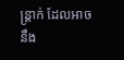ន្ត្រាក់ ដែលអាច នឹង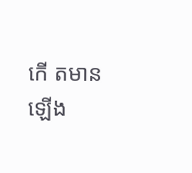កើ តមានឡើង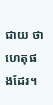ជាយ ថាហេតុផងដែរ។